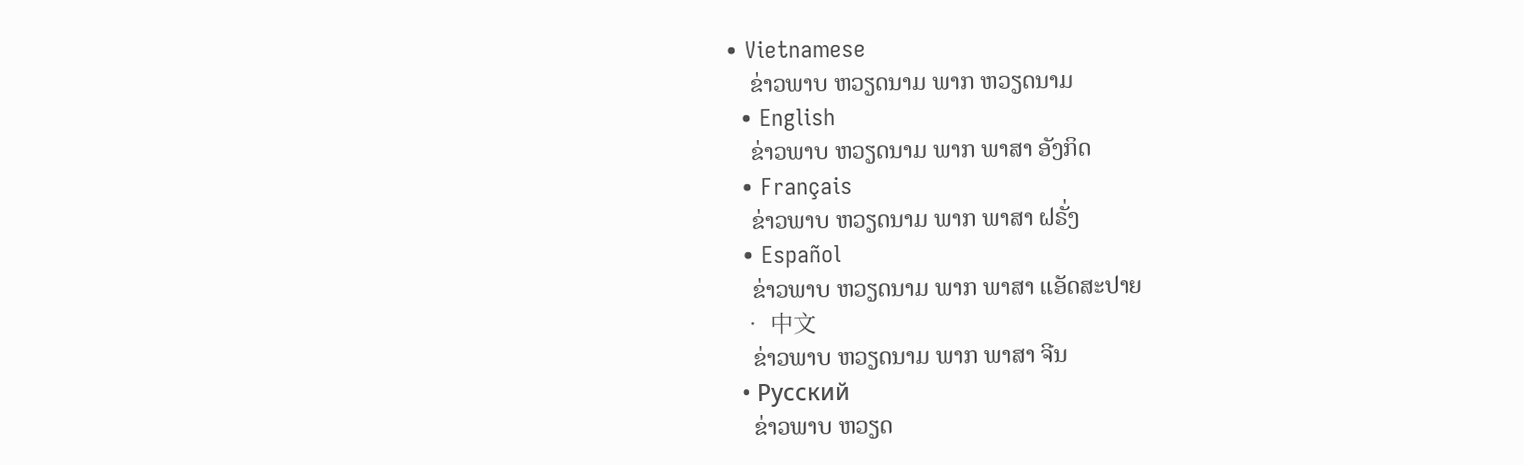• Vietnamese
    ຂ່າວພາບ ຫວຽດນາມ ພາກ ຫວຽດນາມ
  • English
    ຂ່າວພາບ ຫວຽດນາມ ພາກ ພາສາ ອັງກິດ
  • Français
    ຂ່າວພາບ ຫວຽດນາມ ພາກ ພາສາ ຝຣັ່ງ
  • Español
    ຂ່າວພາບ ຫວຽດນາມ ພາກ ພາສາ ແອັດສະປາຍ
  • 中文
    ຂ່າວພາບ ຫວຽດນາມ ພາກ ພາສາ ຈີນ
  • Русский
    ຂ່າວພາບ ຫວຽດ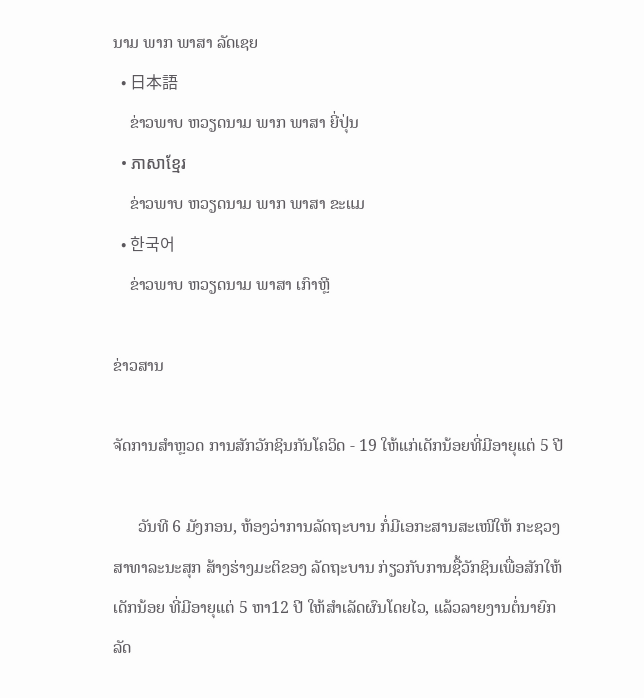ນາມ ພາກ ພາສາ ລັດເຊຍ
  • 日本語
    ຂ່າວພາບ ຫວຽດນາມ ພາກ ພາສາ ຍີ່ປຸ່ນ
  • ភាសាខ្មែរ
    ຂ່າວພາບ ຫວຽດນາມ ພາກ ພາສາ ຂະແມ
  • 한국어
    ຂ່າວພາບ ຫວຽດນາມ ພາສາ ເກົາຫຼີ

ຂ່າວສານ

ຈັດການສຳຫຼວດ ການສັກວັກຊິນກັນໂຄວິດ - 19 ໃຫ້ແກ່ເດັກນ້ອຍທີ່ມີອາຍຸແຕ່ 5 ປີ

      ວັນທີ 6 ມັງກອນ, ຫ້ອງວ່າການລັດຖະບານ ກໍ່ມີເອກະສານສະເໜີໃຫ້ ກະຊວງສາທາລະນະສຸກ ສ້າງຮ່າງມະຕິຂອງ ລັດຖະບານ ກ່ຽວກັບການຊື້ວັກຊິນເພື່ອສັກໃຫ້ເດັກນ້ອຍ ທີ່ມີອາຍຸແຕ່ 5 ຫາ12 ປີ ໃຫ້ສຳເລັດຜົນໂດຍໄວ, ແລ້ວລາຍງານຕໍ່ນາຍົກລັດ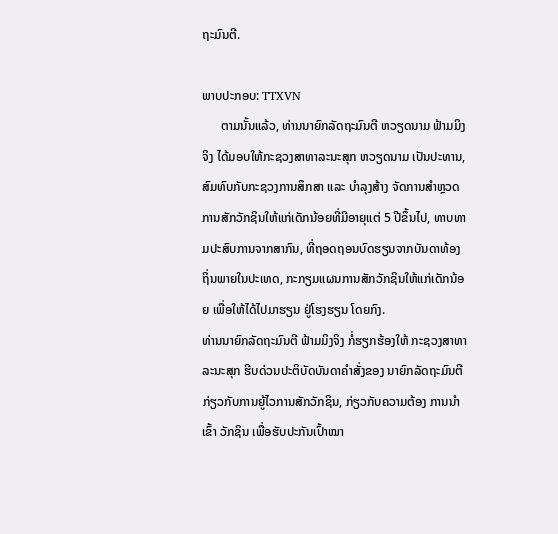ຖະມົນຕີ.

ພາບປະກອບ: TTXVN
      ຕາມນັ້ນແລ້ວ, ທ່ານນາຍົກລັດຖະມົນຕີ ຫວຽດນາມ ຟ້າມມິງຈິງ ໄດ້ມອບໃຫ້ກະຊວງສາທາລະນະສຸກ ຫວຽດນາມ ເປັນປະທານ, ສົມທົບກັບກະຊວງການສຶກສາ ແລະ ບຳລຸງສ້າງ ຈັດການສຳຫຼວດ ການສັກວັກຊິນໃຫ້ແກ່ເດັກນ້ອຍທີ່ມີອາຍຸແຕ່ 5 ປີຂຶ້ນໄປ, ທາບທາມປະສົບການຈາກສາກົນ, ທີ່ຖອດຖອນບົດຮຽນຈາກບັນດາທ້ອງຖິ່ນພາຍໃນປະເທດ, ກະກຽມແຜນການສັກວັກຊິນໃຫ້ແກ່ເດັກນ້ອຍ ເພື່ອໃຫ້ໄດ້ໄປມາຮຽນ ຢູ່ໂຮງຮຽນ ໂດຍກົງ.
ທ່ານນາຍົກລັດຖະມົນຕີ ຟ້າມມິງຈິງ ກໍ່ຮຽກຮ້ອງໃຫ້ ກະຊວງສາທາລະນະສຸກ ຮີບດ່ວນປະຕິບັດບັນດາຄຳສັ່ງຂອງ ນາຍົກລັດຖະມົນຕີ ກ່ຽວກັບການຍູ້ໄວການສັກວັກຊິນ, ກ່ຽວກັບຄວາມຕ້ອງ ການນຳເຂົ້າ ວັກຊິນ ເພື່ອຮັບປະກັນເປົ້າໝາ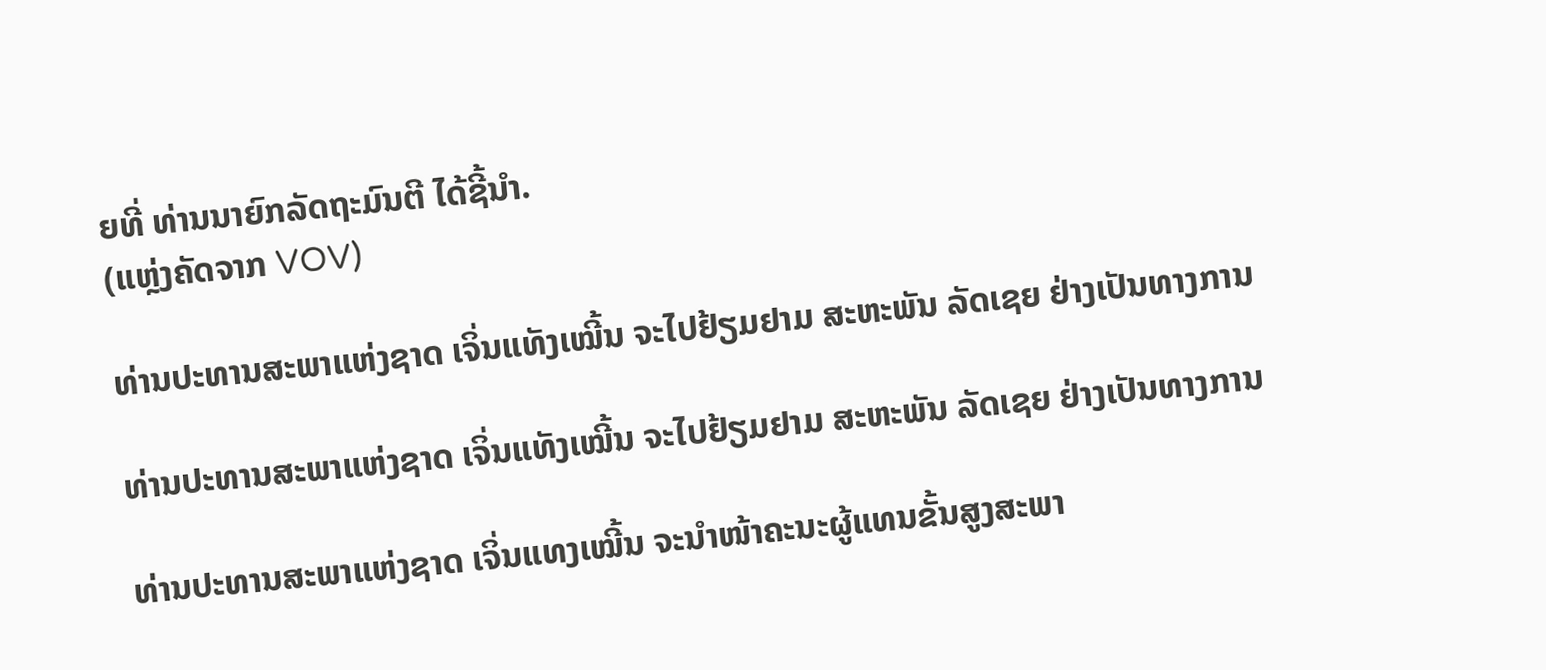ຍທີ່ ທ່ານນາຍົກລັດຖະມົນຕີ ໄດ້ຊີ້ນຳ.
(ແຫຼ່ງຄັດຈາກ VOV)

ທ່ານປະທານສະພາແຫ່ງຊາດ ເຈິ່ນແທັງເໝີ້ນ ຈະໄປຢ້ຽມຢາມ ສະຫະພັນ ລັດເຊຍ ຢ່າງເປັນທາງການ

ທ່ານປະທານສະພາແຫ່ງຊາດ ເຈິ່ນແທັງເໝີ້ນ ຈະໄປຢ້ຽມຢາມ ສະຫະພັນ ລັດເຊຍ ຢ່າງເປັນທາງການ

ທ່ານປະທານສະພາແຫ່ງຊາດ ເຈິ່ນແທງເໝີ້ນ ຈະນຳໜ້າຄະນະຜູ້ແທນຂັ້ນສູງສະພາ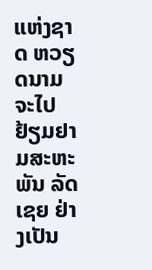ແຫ່ງຊາດ ຫວຽດນາມ ຈະໄປຢ້ຽມຢາມສະຫະພັນ ລັດເຊຍ ຢ່າງເປັນ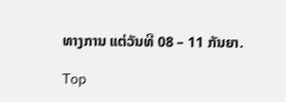ທາງການ ແຕ່ວັນທີ 08 – 11 ກັນຍາ.

Top